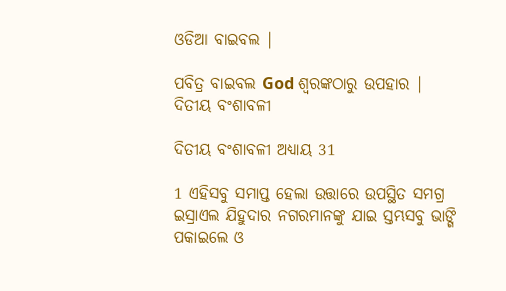ଓଡିଆ ବାଇବଲ |

ପବିତ୍ର ବାଇବଲ God ଶ୍ବରଙ୍କଠାରୁ ଉପହାର |
ଦିତୀୟ ବଂଶାବଳୀ

ଦିତୀୟ ବଂଶାବଳୀ ଅଧ୍ୟାୟ 31

1 ଏହିସବୁ ସମାପ୍ତ ହେଲା ଉତ୍ତାରେ ଉପସ୍ଥିତ ସମଗ୍ର ଇସ୍ରାଏଲ ଯିହୁଦାର ନଗରମାନଙ୍କୁ ଯାଇ ସ୍ତମ୍ଭସବୁ ଭାଙ୍ଗି ପକାଇଲେ ଓ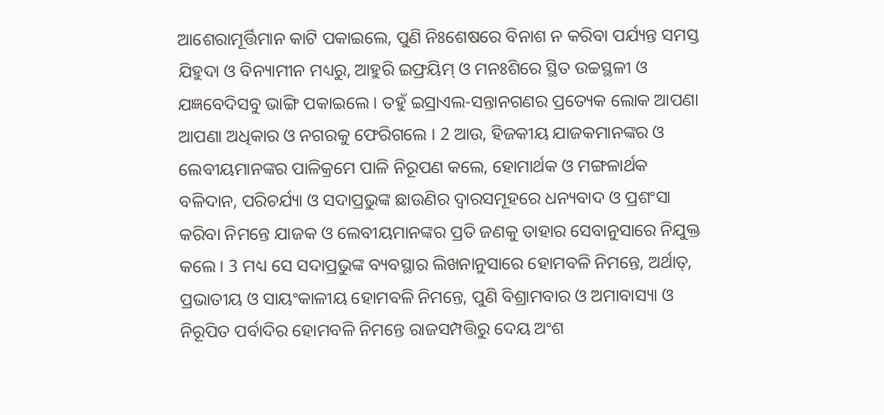ଆଶେରାମୂର୍ତ୍ତିମାନ କାଟି ପକାଇଲେ, ପୁଣି ନିଃଶେଷରେ ବିନାଶ ନ କରିବା ପର୍ଯ୍ୟନ୍ତ ସମସ୍ତ ଯିହୁଦା ଓ ବିନ୍ୟାମୀନ ମଧ୍ୟରୁ, ଆହୁରି ଇଫ୍ରୟିମ୍ ଓ ମନଃଶିରେ ସ୍ଥିତ ଉଚ୍ଚସ୍ଥଳୀ ଓ ଯଜ୍ଞବେଦିସବୁ ଭାଙ୍ଗି ପକାଇଲେ । ତହୁଁ ଇସ୍ରାଏଲ-ସନ୍ତାନଗଣର ପ୍ରତ୍ୟେକ ଲୋକ ଆପଣା ଆପଣା ଅଧିକାର ଓ ନଗରକୁ ଫେରିଗଲେ । 2 ଆଉ, ହିଜକୀୟ ଯାଜକମାନଙ୍କର ଓ ଲେବୀୟମାନଙ୍କର ପାଳିକ୍ରମେ ପାଳି ନିରୂପଣ କଲେ, ହୋମାର୍ଥକ ଓ ମଙ୍ଗଳାର୍ଥକ ବଳିଦାନ, ପରିଚର୍ଯ୍ୟା ଓ ସଦାପ୍ରଭୁଙ୍କ ଛାଉଣିର ଦ୍ଵାରସମୂହରେ ଧନ୍ୟବାଦ ଓ ପ୍ରଶଂସା କରିବା ନିମନ୍ତେ ଯାଜକ ଓ ଲେବୀୟମାନଙ୍କର ପ୍ରତି ଜଣକୁ ତାହାର ସେବାନୁସାରେ ନିଯୁକ୍ତ କଲେ । 3 ମଧ୍ୟ ସେ ସଦାପ୍ରଭୁଙ୍କ ବ୍ୟବସ୍ଥାର ଲିଖନାନୁସାରେ ହୋମବଳି ନିମନ୍ତେ, ଅର୍ଥାତ୍, ପ୍ରଭାତୀୟ ଓ ସାୟଂକାଳୀୟ ହୋମବଳି ନିମନ୍ତେ, ପୁଣି ବିଶ୍ରାମବାର ଓ ଅମାବାସ୍ୟା ଓ ନିରୂପିତ ପର୍ବାଦିର ହୋମବଳି ନିମନ୍ତେ ରାଜସମ୍ପତ୍ତିରୁ ଦେୟ ଅଂଶ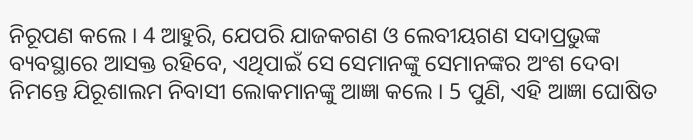ନିରୂପଣ କଲେ । 4 ଆହୁରି, ଯେପରି ଯାଜକଗଣ ଓ ଲେବୀୟଗଣ ସଦାପ୍ରଭୁଙ୍କ ବ୍ୟବସ୍ଥାରେ ଆସକ୍ତ ରହିବେ, ଏଥିପାଇଁ ସେ ସେମାନଙ୍କୁ ସେମାନଙ୍କର ଅଂଶ ଦେବା ନିମନ୍ତେ ଯିରୂଶାଲମ ନିବାସୀ ଲୋକମାନଙ୍କୁ ଆଜ୍ଞା କଲେ । 5 ପୁଣି, ଏହି ଆଜ୍ଞା ଘୋଷିତ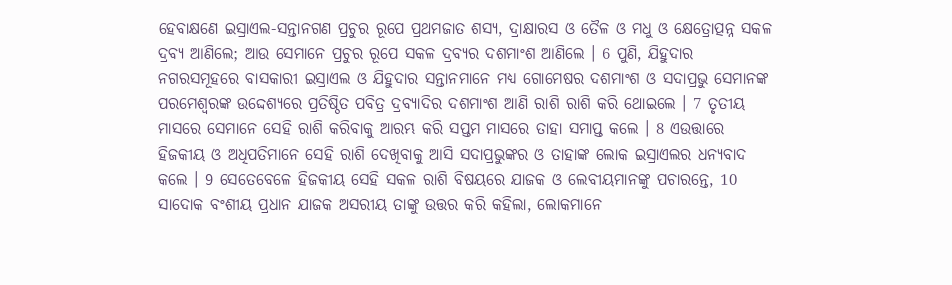ହେବାକ୍ଷଣେ ଇସ୍ରାଏଲ-ସନ୍ତାନଗଣ ପ୍ରଚୁର ରୂପେ ପ୍ରଥମଜାତ ଶସ୍ୟ, ଦ୍ରାକ୍ଷାରସ ଓ ତୈଳ ଓ ମଧୁ ଓ କ୍ଷେତ୍ରୋତ୍ପନ୍ନ ସକଳ ଦ୍ରବ୍ୟ ଆଣିଲେ; ଆଉ ସେମାନେ ପ୍ରଚୁର ରୂପେ ସକଳ ଦ୍ରବ୍ୟର ଦଶମାଂଶ ଆଣିଲେ । 6 ପୁଣି, ଯିହୁଦାର ନଗରସମୂହରେ ବାସକାରୀ ଇସ୍ରାଏଲ ଓ ଯିହୁଦାର ସନ୍ତାନମାନେ ମଧ୍ୟ ଗୋମେଷର ଦଶମାଂଶ ଓ ସଦାପ୍ରଭୁ ସେମାନଙ୍କ ପରମେଶ୍ଵରଙ୍କ ଉଦ୍ଦେଶ୍ୟରେ ପ୍ରତିଷ୍ଠିତ ପବିତ୍ର ଦ୍ରବ୍ୟାଦିର ଦଶମାଂଶ ଆଣି ରାଶି ରାଶି କରି ଥୋଇଲେ । 7 ତୃତୀୟ ମାସରେ ସେମାନେ ସେହି ରାଶି କରିବାକୁ ଆରମ୍ଭ କରି ସପ୍ତମ ମାସରେ ତାହା ସମାପ୍ତ କଲେ । 8 ଏଉତ୍ତାରେ ହିଜକୀୟ ଓ ଅଧିପତିମାନେ ସେହି ରାଶି ଦେଖିବାକୁ ଆସି ସଦାପ୍ରଭୁଙ୍କର ଓ ତାହାଙ୍କ ଲୋକ ଇସ୍ରାଏଲର ଧନ୍ୟବାଦ କଲେ । 9 ସେତେବେଳେ ହିଜକୀୟ ସେହି ସକଳ ରାଶି ବିଷୟରେ ଯାଜକ ଓ ଲେବୀୟମାନଙ୍କୁ ପଚାରନ୍ତେ, 10 ସାଦୋକ ବଂଶୀୟ ପ୍ରଧାନ ଯାଜକ ଅସରୀୟ ତାଙ୍କୁ ଉତ୍ତର କରି କହିଲା, ଲୋକମାନେ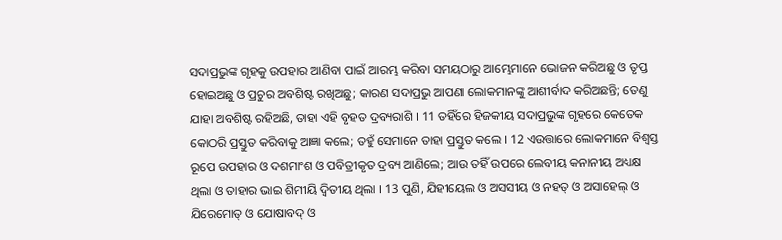ସଦାପ୍ରଭୁଙ୍କ ଗୃହକୁ ଉପହାର ଆଣିବା ପାଇଁ ଆରମ୍ଭ କରିବା ସମୟଠାରୁ ଆମ୍ଭେମାନେ ଭୋଜନ କରିଅଛୁ ଓ ତୃପ୍ତ ହୋଇଅଛୁ ଓ ପ୍ରଚୁର ଅବଶିଷ୍ଟ ରଖିଅଛୁ; କାରଣ ସଦାପ୍ରଭୁ ଆପଣା ଲୋକମାନଙ୍କୁ ଆଶୀର୍ବାଦ କରିଅଛନ୍ତି; ତେଣୁ ଯାହା ଅବଶିଷ୍ଟ ରହିଅଛି, ତାହା ଏହି ବୃହତ ଦ୍ରବ୍ୟରାଶି । 11 ତହିଁରେ ହିଜକୀୟ ସଦାପ୍ରଭୁଙ୍କ ଗୃହରେ କେତେକ କୋଠରି ପ୍ରସ୍ତୁତ କରିବାକୁ ଆଜ୍ଞା କଲେ; ତହୁଁ ସେମାନେ ତାହା ପ୍ରସ୍ତୁତ କଲେ । 12 ଏଉତ୍ତାରେ ଲୋକମାନେ ବିଶ୍ଵସ୍ତ ରୂପେ ଉପହାର ଓ ଦଶମାଂଶ ଓ ପବିତ୍ରୀକୃତ ଦ୍ରବ୍ୟ ଆଣିଲେ; ଆଉ ତହିଁ ଉପରେ ଲେବୀୟ କନାନୀୟ ଅଧ୍ୟକ୍ଷ ଥିଲା ଓ ତାହାର ଭାଇ ଶିମୀୟି ଦ୍ଵିତୀୟ ଥିଲା । 13 ପୁଣି, ଯିହୀୟେଲ ଓ ଅସସୀୟ ଓ ନହତ୍ ଓ ଅସାହେଲ୍ ଓ ଯିରେମୋତ୍ ଓ ଯୋଷାବଦ୍ ଓ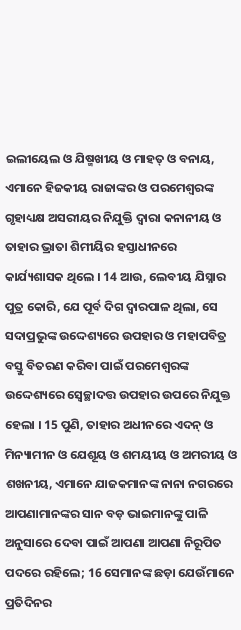ଇଲୀୟେଲ ଓ ଯିଷ୍ମଖୀୟ ଓ ମାହତ୍ ଓ ବନାୟ, ଏମାନେ ହିଜକୀୟ ରାଜାଙ୍କର ଓ ପରମେଶ୍ଵରଙ୍କ ଗୃହାଧ୍ୟକ୍ଷ ଅସରୀୟର ନିଯୁକ୍ତି ଦ୍ଵାରା କନାନୀୟ ଓ ତାହାର ଭ୍ରାତା ଶିମୀୟିର ହସ୍ତାଧୀନରେ କାର୍ଯ୍ୟଶାସକ ଥିଲେ । 14 ଆଉ, ଲେବୀୟ ଯିସ୍ନାର ପୁତ୍ର କୋରି, ଯେ ପୂର୍ବ ଦିଗ ଦ୍ଵାରପାଳ ଥିଲା, ସେ ସଦାପ୍ରଭୁଙ୍କ ଉଦ୍ଦେଶ୍ୟରେ ଉପହାର ଓ ମହାପବିତ୍ର ବସ୍ତୁ ବିତରଣ କରିବା ପାଇଁ ପରମେଶ୍ଵରଙ୍କ ଉଦ୍ଦେଶ୍ୟରେ ସ୍ଵେଚ୍ଛାଦତ୍ତ ଉପହାର ଉପରେ ନିଯୁକ୍ତ ହେଲା । 15 ପୁଣି, ତାହାର ଅଧୀନରେ ଏଦନ୍ ଓ ମିନ୍ୟାମୀନ ଓ ଯେଶୂୟ ଓ ଶମୟୀୟ ଓ ଅମରୀୟ ଓ ଶଖନୀୟ, ଏମାନେ ଯାଜକମାନଙ୍କ ନାନା ନଗରରେ ଆପଣାମାନଙ୍କର ସାନ ବଡ଼ ଭାଇମାନଙ୍କୁ ପାଳି ଅନୁସାରେ ଦେବା ପାଇଁ ଆପଣା ଆପଣା ନିରୂପିତ ପଦରେ ରହିଲେ; 16 ସେମାନଙ୍କ ଛଡ଼ା ଯେଉଁମାନେ ପ୍ରତିଦିନର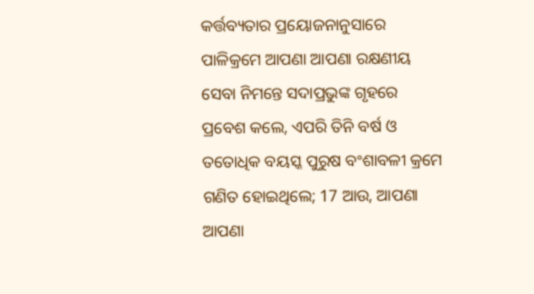କର୍ତ୍ତବ୍ୟତାର ପ୍ରୟୋଜନାନୁସାରେ ପାଳିକ୍ରମେ ଆପଣା ଆପଣା ରକ୍ଷଣୀୟ ସେବା ନିମନ୍ତେ ସଦାପ୍ରଭୁଙ୍କ ଗୃହରେ ପ୍ରବେଶ କଲେ, ଏପରି ତିନି ବର୍ଷ ଓ ତତୋଧିକ ବୟସ୍କ ପୁରୁଷ ବଂଶାବଳୀ କ୍ରମେ ଗଣିତ ହୋଇଥିଲେ; 17 ଆଉ, ଆପଣା ଆପଣା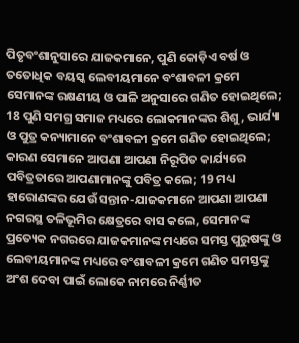ପିତୃବଂଶାନୁସାରେ ଯାଜକମାନେ, ପୁଣି କୋଡ଼ିଏ ବର୍ଷ ଓ ତତୋଧିକ ବୟସ୍କ ଲେବୀୟମାନେ ବଂଶାବଳୀ କ୍ରମେ ସେମାନଙ୍କ ରକ୍ଷଣୀୟ ଓ ପାଳି ଅନୁସାରେ ଗଣିତ ହୋଇଥିଲେ; 18 ପୁଣି ସମଗ୍ର ସମାଜ ମଧ୍ୟରେ ଲୋକମାନଙ୍କର ଶିଶୁ, ଭାର୍ଯ୍ୟା ଓ ପୁତ୍ର କନ୍ୟାମାନେ ବଂଶାବଳୀ କ୍ରମେ ଗଣିତ ହୋଇଥିଲେ; କାରଣ ସେମାନେ ଆପଣା ଆପଣା ନିରୂପିତ କାର୍ଯ୍ୟରେ ପବିତ୍ରତାରେ ଆପଣାମାନଙ୍କୁ ପବିତ୍ର କଲେ; 19 ମଧ୍ୟ ହାରୋଣଙ୍କର ଯେଉଁ ସନ୍ତାନ-ଯାଜକମାନେ ଆପଣା ଆପଣା ନଗରସ୍ଥ ତଳିଭୂମିର କ୍ଷେତ୍ରରେ ବାସ କଲେ, ସେମାନଙ୍କ ପ୍ରତ୍ୟେକ ନଗରରେ ଯାଜକମାନଙ୍କ ମଧ୍ୟରେ ସମସ୍ତ ପୁରୁଷଙ୍କୁ ଓ ଲେବୀୟମାନଙ୍କ ମଧ୍ୟରେ ବଂଶାବଳୀ କ୍ରମେ ଗଣିତ ସମସ୍ତଙ୍କୁ ଅଂଶ ଦେବା ପାଇଁ ଲୋକେ ନାମରେ ନିର୍ଣ୍ଣୀତ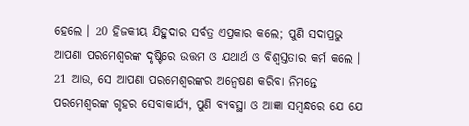ହେଲେ । 20 ହିଜକୀୟ ଯିହୁଦାର ସର୍ବତ୍ର ଏପ୍ରକାର କଲେ; ପୁଣି ସଦାପ୍ରଭୁ ଆପଣା ପରମେଶ୍ଵରଙ୍କ ଦୃଷ୍ଟିରେ ଉତ୍ତମ ଓ ଯଥାର୍ଥ ଓ ବିଶ୍ଵସ୍ତତାର କର୍ମ କଲେ । 21 ଆଉ, ସେ ଆପଣା ପରମେଶ୍ଵରଙ୍କର ଅନ୍ଵେଷଣ କରିବା ନିମନ୍ତେ ପରମେଶ୍ଵରଙ୍କ ଗୃହର ସେବାକାର୍ଯ୍ୟ, ପୁଣି ବ୍ୟବସ୍ଥା ଓ ଆଜ୍ଞା ସମ୍ଵନ୍ଧରେ ଯେ ଯେ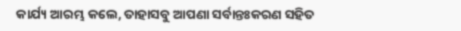କାର୍ଯ୍ୟ ଆରମ୍ଭ କଲେ, ତାହାସବୁ ଆପଣା ସର୍ବାନ୍ତଃକରଣ ସହିତ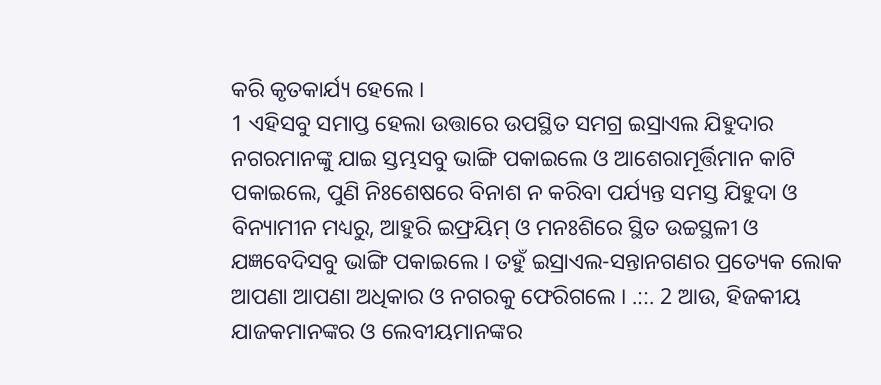କରି କୃତକାର୍ଯ୍ୟ ହେଲେ ।
1 ଏହିସବୁ ସମାପ୍ତ ହେଲା ଉତ୍ତାରେ ଉପସ୍ଥିତ ସମଗ୍ର ଇସ୍ରାଏଲ ଯିହୁଦାର ନଗରମାନଙ୍କୁ ଯାଇ ସ୍ତମ୍ଭସବୁ ଭାଙ୍ଗି ପକାଇଲେ ଓ ଆଶେରାମୂର୍ତ୍ତିମାନ କାଟି ପକାଇଲେ, ପୁଣି ନିଃଶେଷରେ ବିନାଶ ନ କରିବା ପର୍ଯ୍ୟନ୍ତ ସମସ୍ତ ଯିହୁଦା ଓ ବିନ୍ୟାମୀନ ମଧ୍ୟରୁ, ଆହୁରି ଇଫ୍ରୟିମ୍ ଓ ମନଃଶିରେ ସ୍ଥିତ ଉଚ୍ଚସ୍ଥଳୀ ଓ ଯଜ୍ଞବେଦିସବୁ ଭାଙ୍ଗି ପକାଇଲେ । ତହୁଁ ଇସ୍ରାଏଲ-ସନ୍ତାନଗଣର ପ୍ରତ୍ୟେକ ଲୋକ ଆପଣା ଆପଣା ଅଧିକାର ଓ ନଗରକୁ ଫେରିଗଲେ । .::. 2 ଆଉ, ହିଜକୀୟ ଯାଜକମାନଙ୍କର ଓ ଲେବୀୟମାନଙ୍କର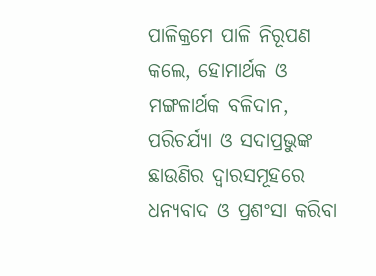ପାଳିକ୍ରମେ ପାଳି ନିରୂପଣ କଲେ, ହୋମାର୍ଥକ ଓ ମଙ୍ଗଳାର୍ଥକ ବଳିଦାନ, ପରିଚର୍ଯ୍ୟା ଓ ସଦାପ୍ରଭୁଙ୍କ ଛାଉଣିର ଦ୍ଵାରସମୂହରେ ଧନ୍ୟବାଦ ଓ ପ୍ରଶଂସା କରିବା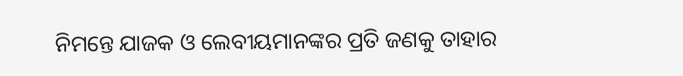ନିମନ୍ତେ ଯାଜକ ଓ ଲେବୀୟମାନଙ୍କର ପ୍ରତି ଜଣକୁ ତାହାର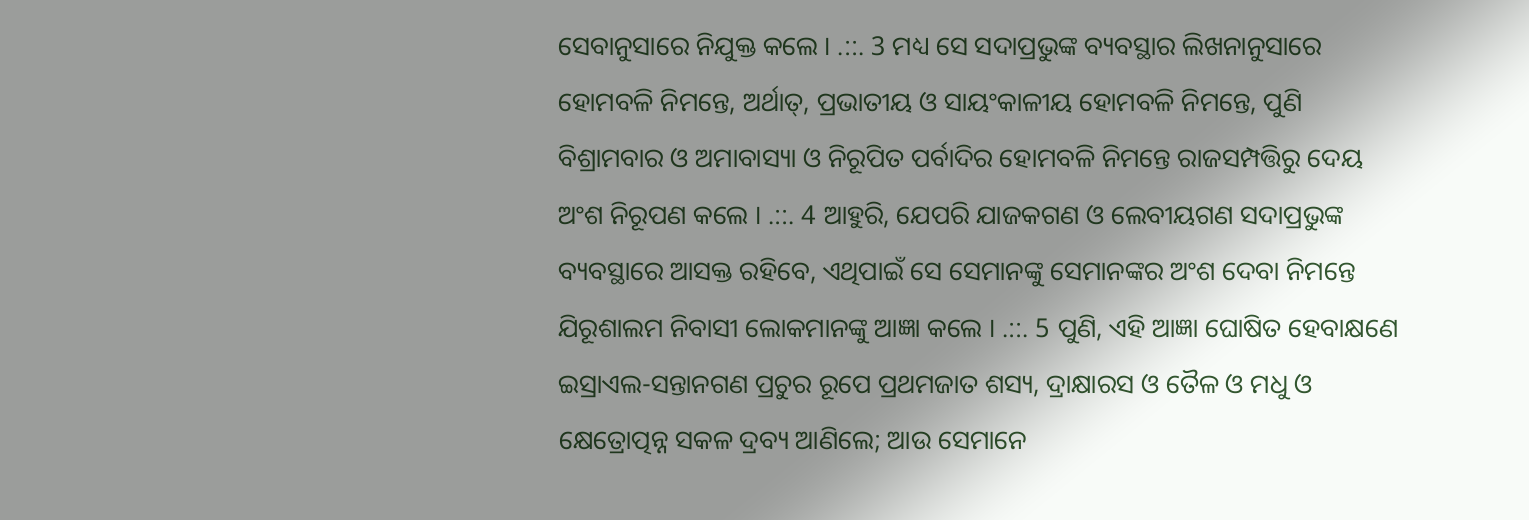ସେବାନୁସାରେ ନିଯୁକ୍ତ କଲେ । .::. 3 ମଧ୍ୟ ସେ ସଦାପ୍ରଭୁଙ୍କ ବ୍ୟବସ୍ଥାର ଲିଖନାନୁସାରେ ହୋମବଳି ନିମନ୍ତେ, ଅର୍ଥାତ୍, ପ୍ରଭାତୀୟ ଓ ସାୟଂକାଳୀୟ ହୋମବଳି ନିମନ୍ତେ, ପୁଣି ବିଶ୍ରାମବାର ଓ ଅମାବାସ୍ୟା ଓ ନିରୂପିତ ପର୍ବାଦିର ହୋମବଳି ନିମନ୍ତେ ରାଜସମ୍ପତ୍ତିରୁ ଦେୟ ଅଂଶ ନିରୂପଣ କଲେ । .::. 4 ଆହୁରି, ଯେପରି ଯାଜକଗଣ ଓ ଲେବୀୟଗଣ ସଦାପ୍ରଭୁଙ୍କ ବ୍ୟବସ୍ଥାରେ ଆସକ୍ତ ରହିବେ, ଏଥିପାଇଁ ସେ ସେମାନଙ୍କୁ ସେମାନଙ୍କର ଅଂଶ ଦେବା ନିମନ୍ତେ ଯିରୂଶାଲମ ନିବାସୀ ଲୋକମାନଙ୍କୁ ଆଜ୍ଞା କଲେ । .::. 5 ପୁଣି, ଏହି ଆଜ୍ଞା ଘୋଷିତ ହେବାକ୍ଷଣେ ଇସ୍ରାଏଲ-ସନ୍ତାନଗଣ ପ୍ରଚୁର ରୂପେ ପ୍ରଥମଜାତ ଶସ୍ୟ, ଦ୍ରାକ୍ଷାରସ ଓ ତୈଳ ଓ ମଧୁ ଓ କ୍ଷେତ୍ରୋତ୍ପନ୍ନ ସକଳ ଦ୍ରବ୍ୟ ଆଣିଲେ; ଆଉ ସେମାନେ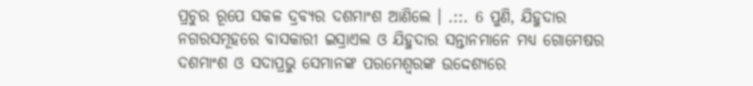ପ୍ରଚୁର ରୂପେ ସକଳ ଦ୍ରବ୍ୟର ଦଶମାଂଶ ଆଣିଲେ । .::. 6 ପୁଣି, ଯିହୁଦାର ନଗରସମୂହରେ ବାସକାରୀ ଇସ୍ରାଏଲ ଓ ଯିହୁଦାର ସନ୍ତାନମାନେ ମଧ୍ୟ ଗୋମେଷର ଦଶମାଂଶ ଓ ସଦାପ୍ରଭୁ ସେମାନଙ୍କ ପରମେଶ୍ଵରଙ୍କ ଉଦ୍ଦେଶ୍ୟରେ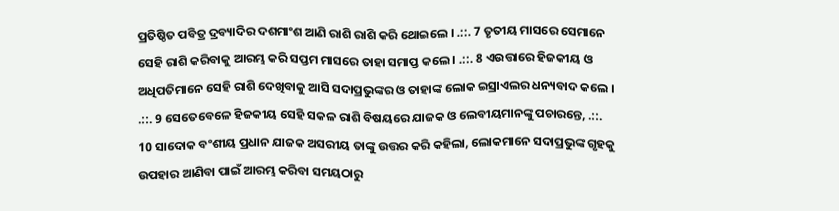ପ୍ରତିଷ୍ଠିତ ପବିତ୍ର ଦ୍ରବ୍ୟାଦିର ଦଶମାଂଶ ଆଣି ରାଶି ରାଶି କରି ଥୋଇଲେ । .::. 7 ତୃତୀୟ ମାସରେ ସେମାନେ ସେହି ରାଶି କରିବାକୁ ଆରମ୍ଭ କରି ସପ୍ତମ ମାସରେ ତାହା ସମାପ୍ତ କଲେ । .::. 8 ଏଉତ୍ତାରେ ହିଜକୀୟ ଓ ଅଧିପତିମାନେ ସେହି ରାଶି ଦେଖିବାକୁ ଆସି ସଦାପ୍ରଭୁଙ୍କର ଓ ତାହାଙ୍କ ଲୋକ ଇସ୍ରାଏଲର ଧନ୍ୟବାଦ କଲେ । .::. 9 ସେତେବେଳେ ହିଜକୀୟ ସେହି ସକଳ ରାଶି ବିଷୟରେ ଯାଜକ ଓ ଲେବୀୟମାନଙ୍କୁ ପଚାରନ୍ତେ, .::. 10 ସାଦୋକ ବଂଶୀୟ ପ୍ରଧାନ ଯାଜକ ଅସରୀୟ ତାଙ୍କୁ ଉତ୍ତର କରି କହିଲା, ଲୋକମାନେ ସଦାପ୍ରଭୁଙ୍କ ଗୃହକୁ ଉପହାର ଆଣିବା ପାଇଁ ଆରମ୍ଭ କରିବା ସମୟଠାରୁ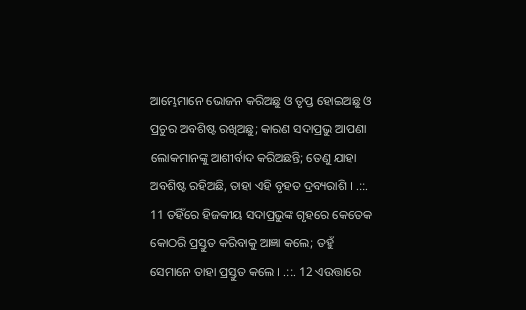ଆମ୍ଭେମାନେ ଭୋଜନ କରିଅଛୁ ଓ ତୃପ୍ତ ହୋଇଅଛୁ ଓ ପ୍ରଚୁର ଅବଶିଷ୍ଟ ରଖିଅଛୁ; କାରଣ ସଦାପ୍ରଭୁ ଆପଣା ଲୋକମାନଙ୍କୁ ଆଶୀର୍ବାଦ କରିଅଛନ୍ତି; ତେଣୁ ଯାହା ଅବଶିଷ୍ଟ ରହିଅଛି, ତାହା ଏହି ବୃହତ ଦ୍ରବ୍ୟରାଶି । .::. 11 ତହିଁରେ ହିଜକୀୟ ସଦାପ୍ରଭୁଙ୍କ ଗୃହରେ କେତେକ କୋଠରି ପ୍ରସ୍ତୁତ କରିବାକୁ ଆଜ୍ଞା କଲେ; ତହୁଁ ସେମାନେ ତାହା ପ୍ରସ୍ତୁତ କଲେ । .::. 12 ଏଉତ୍ତାରେ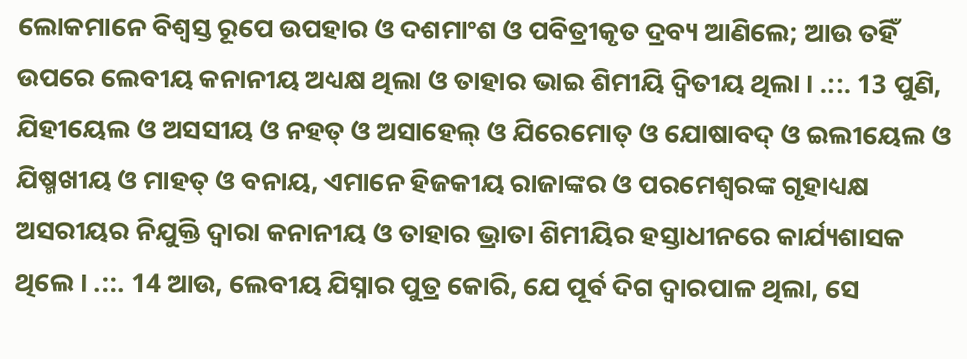ଲୋକମାନେ ବିଶ୍ଵସ୍ତ ରୂପେ ଉପହାର ଓ ଦଶମାଂଶ ଓ ପବିତ୍ରୀକୃତ ଦ୍ରବ୍ୟ ଆଣିଲେ; ଆଉ ତହିଁ ଉପରେ ଲେବୀୟ କନାନୀୟ ଅଧ୍ୟକ୍ଷ ଥିଲା ଓ ତାହାର ଭାଇ ଶିମୀୟି ଦ୍ଵିତୀୟ ଥିଲା । .::. 13 ପୁଣି, ଯିହୀୟେଲ ଓ ଅସସୀୟ ଓ ନହତ୍ ଓ ଅସାହେଲ୍ ଓ ଯିରେମୋତ୍ ଓ ଯୋଷାବଦ୍ ଓ ଇଲୀୟେଲ ଓ ଯିଷ୍ମଖୀୟ ଓ ମାହତ୍ ଓ ବନାୟ, ଏମାନେ ହିଜକୀୟ ରାଜାଙ୍କର ଓ ପରମେଶ୍ଵରଙ୍କ ଗୃହାଧ୍ୟକ୍ଷ ଅସରୀୟର ନିଯୁକ୍ତି ଦ୍ଵାରା କନାନୀୟ ଓ ତାହାର ଭ୍ରାତା ଶିମୀୟିର ହସ୍ତାଧୀନରେ କାର୍ଯ୍ୟଶାସକ ଥିଲେ । .::. 14 ଆଉ, ଲେବୀୟ ଯିସ୍ନାର ପୁତ୍ର କୋରି, ଯେ ପୂର୍ବ ଦିଗ ଦ୍ଵାରପାଳ ଥିଲା, ସେ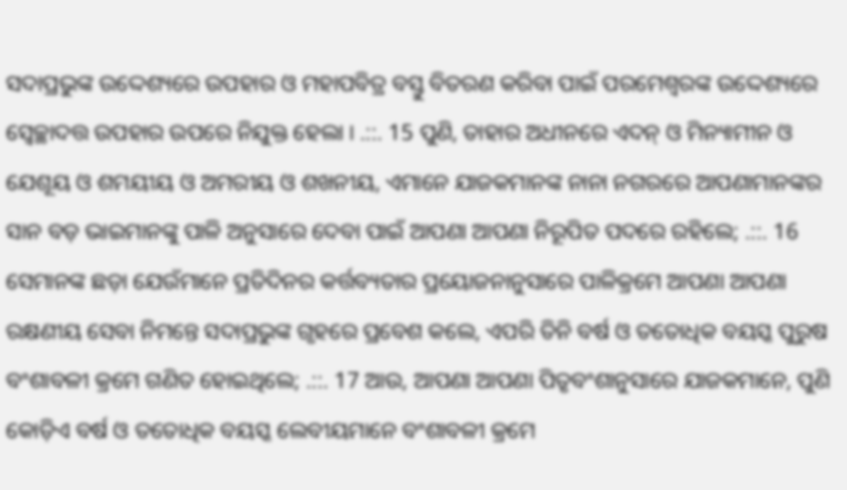ସଦାପ୍ରଭୁଙ୍କ ଉଦ୍ଦେଶ୍ୟରେ ଉପହାର ଓ ମହାପବିତ୍ର ବସ୍ତୁ ବିତରଣ କରିବା ପାଇଁ ପରମେଶ୍ଵରଙ୍କ ଉଦ୍ଦେଶ୍ୟରେ ସ୍ଵେଚ୍ଛାଦତ୍ତ ଉପହାର ଉପରେ ନିଯୁକ୍ତ ହେଲା । .::. 15 ପୁଣି, ତାହାର ଅଧୀନରେ ଏଦନ୍ ଓ ମିନ୍ୟାମୀନ ଓ ଯେଶୂୟ ଓ ଶମୟୀୟ ଓ ଅମରୀୟ ଓ ଶଖନୀୟ, ଏମାନେ ଯାଜକମାନଙ୍କ ନାନା ନଗରରେ ଆପଣାମାନଙ୍କର ସାନ ବଡ଼ ଭାଇମାନଙ୍କୁ ପାଳି ଅନୁସାରେ ଦେବା ପାଇଁ ଆପଣା ଆପଣା ନିରୂପିତ ପଦରେ ରହିଲେ; .::. 16 ସେମାନଙ୍କ ଛଡ଼ା ଯେଉଁମାନେ ପ୍ରତିଦିନର କର୍ତ୍ତବ୍ୟତାର ପ୍ରୟୋଜନାନୁସାରେ ପାଳିକ୍ରମେ ଆପଣା ଆପଣା ରକ୍ଷଣୀୟ ସେବା ନିମନ୍ତେ ସଦାପ୍ରଭୁଙ୍କ ଗୃହରେ ପ୍ରବେଶ କଲେ, ଏପରି ତିନି ବର୍ଷ ଓ ତତୋଧିକ ବୟସ୍କ ପୁରୁଷ ବଂଶାବଳୀ କ୍ରମେ ଗଣିତ ହୋଇଥିଲେ; .::. 17 ଆଉ, ଆପଣା ଆପଣା ପିତୃବଂଶାନୁସାରେ ଯାଜକମାନେ, ପୁଣି କୋଡ଼ିଏ ବର୍ଷ ଓ ତତୋଧିକ ବୟସ୍କ ଲେବୀୟମାନେ ବଂଶାବଳୀ କ୍ରମେ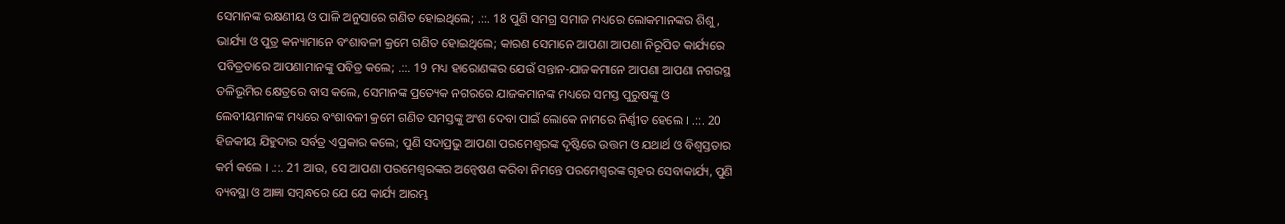ସେମାନଙ୍କ ରକ୍ଷଣୀୟ ଓ ପାଳି ଅନୁସାରେ ଗଣିତ ହୋଇଥିଲେ; .::. 18 ପୁଣି ସମଗ୍ର ସମାଜ ମଧ୍ୟରେ ଲୋକମାନଙ୍କର ଶିଶୁ, ଭାର୍ଯ୍ୟା ଓ ପୁତ୍ର କନ୍ୟାମାନେ ବଂଶାବଳୀ କ୍ରମେ ଗଣିତ ହୋଇଥିଲେ; କାରଣ ସେମାନେ ଆପଣା ଆପଣା ନିରୂପିତ କାର୍ଯ୍ୟରେ ପବିତ୍ରତାରେ ଆପଣାମାନଙ୍କୁ ପବିତ୍ର କଲେ; .::. 19 ମଧ୍ୟ ହାରୋଣଙ୍କର ଯେଉଁ ସନ୍ତାନ-ଯାଜକମାନେ ଆପଣା ଆପଣା ନଗରସ୍ଥ ତଳିଭୂମିର କ୍ଷେତ୍ରରେ ବାସ କଲେ, ସେମାନଙ୍କ ପ୍ରତ୍ୟେକ ନଗରରେ ଯାଜକମାନଙ୍କ ମଧ୍ୟରେ ସମସ୍ତ ପୁରୁଷଙ୍କୁ ଓ ଲେବୀୟମାନଙ୍କ ମଧ୍ୟରେ ବଂଶାବଳୀ କ୍ରମେ ଗଣିତ ସମସ୍ତଙ୍କୁ ଅଂଶ ଦେବା ପାଇଁ ଲୋକେ ନାମରେ ନିର୍ଣ୍ଣୀତ ହେଲେ । .::. 20 ହିଜକୀୟ ଯିହୁଦାର ସର୍ବତ୍ର ଏପ୍ରକାର କଲେ; ପୁଣି ସଦାପ୍ରଭୁ ଆପଣା ପରମେଶ୍ଵରଙ୍କ ଦୃଷ୍ଟିରେ ଉତ୍ତମ ଓ ଯଥାର୍ଥ ଓ ବିଶ୍ଵସ୍ତତାର କର୍ମ କଲେ । .::. 21 ଆଉ, ସେ ଆପଣା ପରମେଶ୍ଵରଙ୍କର ଅନ୍ଵେଷଣ କରିବା ନିମନ୍ତେ ପରମେଶ୍ଵରଙ୍କ ଗୃହର ସେବାକାର୍ଯ୍ୟ, ପୁଣି ବ୍ୟବସ୍ଥା ଓ ଆଜ୍ଞା ସମ୍ଵନ୍ଧରେ ଯେ ଯେ କାର୍ଯ୍ୟ ଆରମ୍ଭ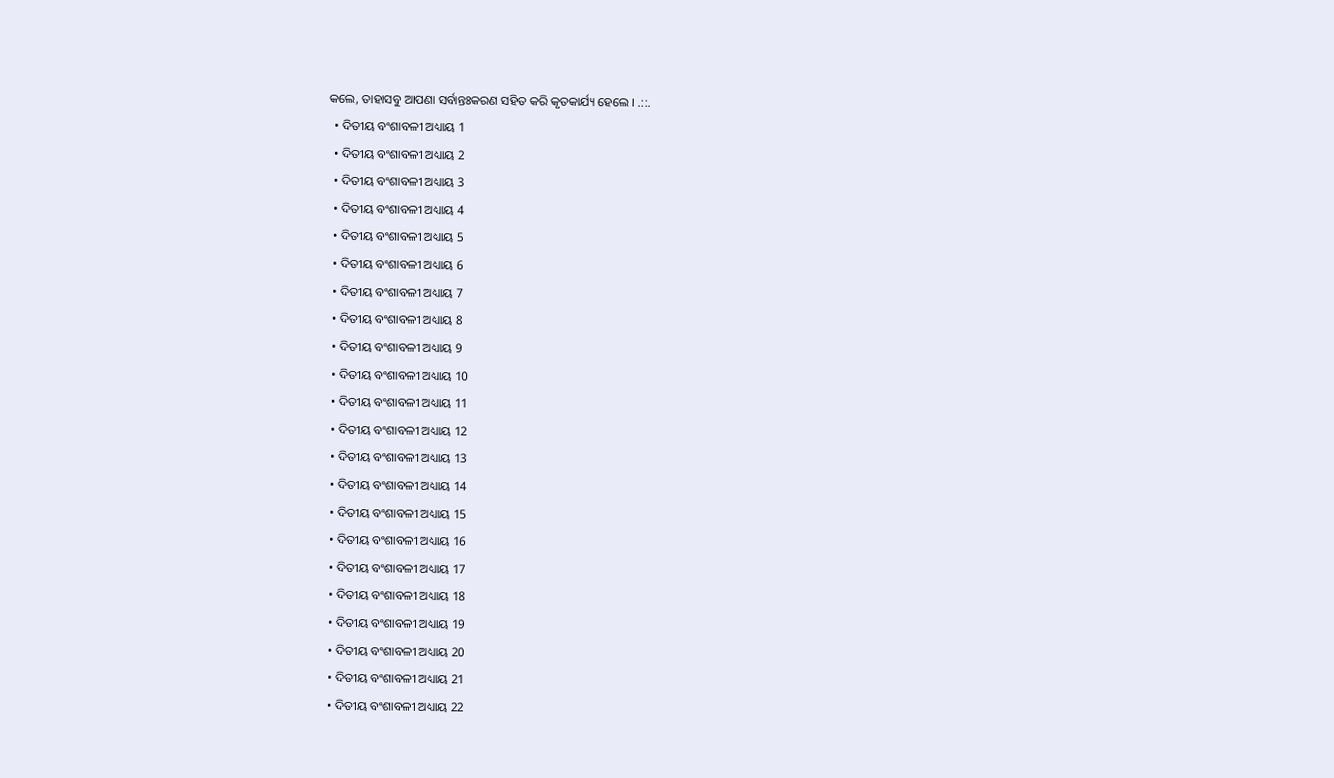କଲେ, ତାହାସବୁ ଆପଣା ସର୍ବାନ୍ତଃକରଣ ସହିତ କରି କୃତକାର୍ଯ୍ୟ ହେଲେ । .::.
  • ଦିତୀୟ ବଂଶାବଳୀ ଅଧ୍ୟାୟ 1
  • ଦିତୀୟ ବଂଶାବଳୀ ଅଧ୍ୟାୟ 2
  • ଦିତୀୟ ବଂଶାବଳୀ ଅଧ୍ୟାୟ 3
  • ଦିତୀୟ ବଂଶାବଳୀ ଅଧ୍ୟାୟ 4
  • ଦିତୀୟ ବଂଶାବଳୀ ଅଧ୍ୟାୟ 5
  • ଦିତୀୟ ବଂଶାବଳୀ ଅଧ୍ୟାୟ 6
  • ଦିତୀୟ ବଂଶାବଳୀ ଅଧ୍ୟାୟ 7
  • ଦିତୀୟ ବଂଶାବଳୀ ଅଧ୍ୟାୟ 8
  • ଦିତୀୟ ବଂଶାବଳୀ ଅଧ୍ୟାୟ 9
  • ଦିତୀୟ ବଂଶାବଳୀ ଅଧ୍ୟାୟ 10
  • ଦିତୀୟ ବଂଶାବଳୀ ଅଧ୍ୟାୟ 11
  • ଦିତୀୟ ବଂଶାବଳୀ ଅଧ୍ୟାୟ 12
  • ଦିତୀୟ ବଂଶାବଳୀ ଅଧ୍ୟାୟ 13
  • ଦିତୀୟ ବଂଶାବଳୀ ଅଧ୍ୟାୟ 14
  • ଦିତୀୟ ବଂଶାବଳୀ ଅଧ୍ୟାୟ 15
  • ଦିତୀୟ ବଂଶାବଳୀ ଅଧ୍ୟାୟ 16
  • ଦିତୀୟ ବଂଶାବଳୀ ଅଧ୍ୟାୟ 17
  • ଦିତୀୟ ବଂଶାବଳୀ ଅଧ୍ୟାୟ 18
  • ଦିତୀୟ ବଂଶାବଳୀ ଅଧ୍ୟାୟ 19
  • ଦିତୀୟ ବଂଶାବଳୀ ଅଧ୍ୟାୟ 20
  • ଦିତୀୟ ବଂଶାବଳୀ ଅଧ୍ୟାୟ 21
  • ଦିତୀୟ ବଂଶାବଳୀ ଅଧ୍ୟାୟ 22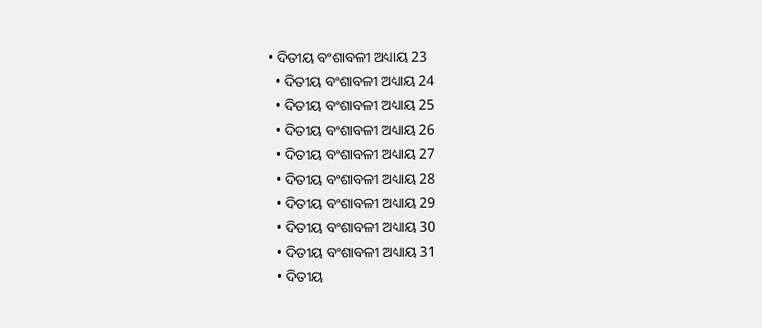• ଦିତୀୟ ବଂଶାବଳୀ ଅଧ୍ୟାୟ 23
  • ଦିତୀୟ ବଂଶାବଳୀ ଅଧ୍ୟାୟ 24
  • ଦିତୀୟ ବଂଶାବଳୀ ଅଧ୍ୟାୟ 25
  • ଦିତୀୟ ବଂଶାବଳୀ ଅଧ୍ୟାୟ 26
  • ଦିତୀୟ ବଂଶାବଳୀ ଅଧ୍ୟାୟ 27
  • ଦିତୀୟ ବଂଶାବଳୀ ଅଧ୍ୟାୟ 28
  • ଦିତୀୟ ବଂଶାବଳୀ ଅଧ୍ୟାୟ 29
  • ଦିତୀୟ ବଂଶାବଳୀ ଅଧ୍ୟାୟ 30
  • ଦିତୀୟ ବଂଶାବଳୀ ଅଧ୍ୟାୟ 31
  • ଦିତୀୟ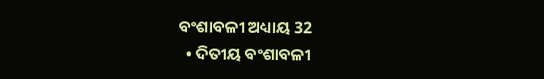ବଂଶାବଳୀ ଅଧ୍ୟାୟ 32
  • ଦିତୀୟ ବଂଶାବଳୀ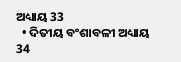ଅଧ୍ୟାୟ 33
  • ଦିତୀୟ ବଂଶାବଳୀ ଅଧ୍ୟାୟ 34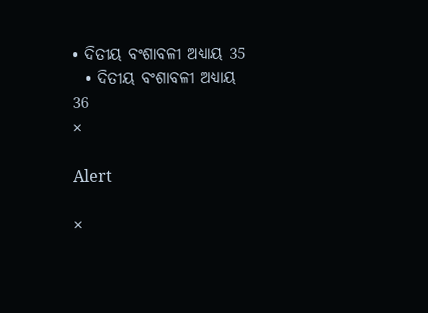• ଦିତୀୟ ବଂଶାବଳୀ ଅଧ୍ୟାୟ 35
  • ଦିତୀୟ ବଂଶାବଳୀ ଅଧ୍ୟାୟ 36
×

Alert

×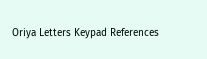Oriya Letters Keypad References